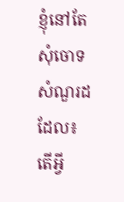ខ្ញុំនៅតែសុំចោទសំណួរដដែល៖ តើអ្វី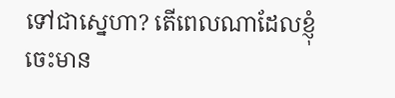ទៅជាស្នេហា? តើពេលណាដែលខ្ញុំចេះមាន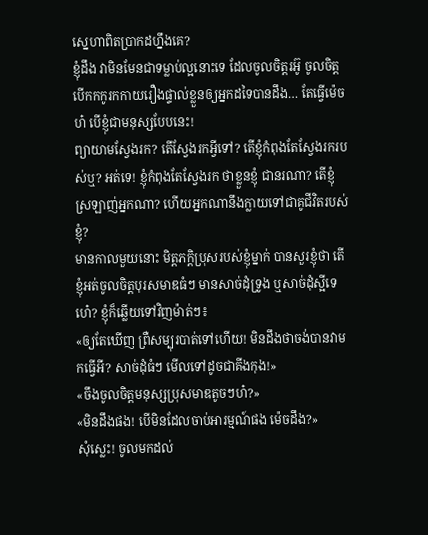ស្នេហាពិតប្រាកដហ្នឹងគេ?
ខ្ញុំដឹង វាមិនមែនជាទម្លាប់ល្អនោះទេ ដែលចូលចិត្តរអ៊ូ ចូលចិត្តបើកកកូរកកាយរឿងផ្ទាល់ខ្លួនឲ្យអ្នកដទៃបានដឹង… តែធ្វើម៉េចហ៎ បើខ្ញុំជាមនុស្សបែបនេះ!
ព្យាយាមស្វែងរក? តើស្វែងរកអ្វីទៅ? តើខ្ញុំកំពុងតែស្វែងរករបស់ឬ? អត់ទេ! ខ្ញុំកំពុងតែស្វែងរក ថាខ្លួនខ្ញុំ ជានរណា? តើខ្ញុំស្រឡាញ់អ្នកណា? ហើយអ្នកណានឹងក្លាយទៅជាគូជីវិតរបស់ខ្ញុំ?
មានកាលមួយនោះ មិត្តភក្តិប្រុសរបស់ខ្ញុំម្នាក់ បានសួរខ្ញុំថា តើខ្ញុំអត់ចូលចិត្តបុរសមាឌធំៗ មានសាច់ដុំទ្រូង ឬសាច់ដុំស្អីទេហេ៎? ខ្ញុំក៏ឆ្លើយទៅវិញម៉ាត់ៗ៖
«ឲ្យតែឃើញ ព្រឺសម្បុរបាត់ទៅហើយ! មិនដឹងថាចង់បានវាមកធ្វើអី? សាច់ដុំធំៗ មើលទៅដូចជាគីងកុង!»
«ចឹងចូលចិត្តមនុស្សប្រុសមាឌតូចៗហ៎?»
«មិនដឹងផង! បើមិនដែលចាប់អារម្មណ៍ផង ម៉េចដឹង?»
សុំស្លេះ! ចូលមកដល់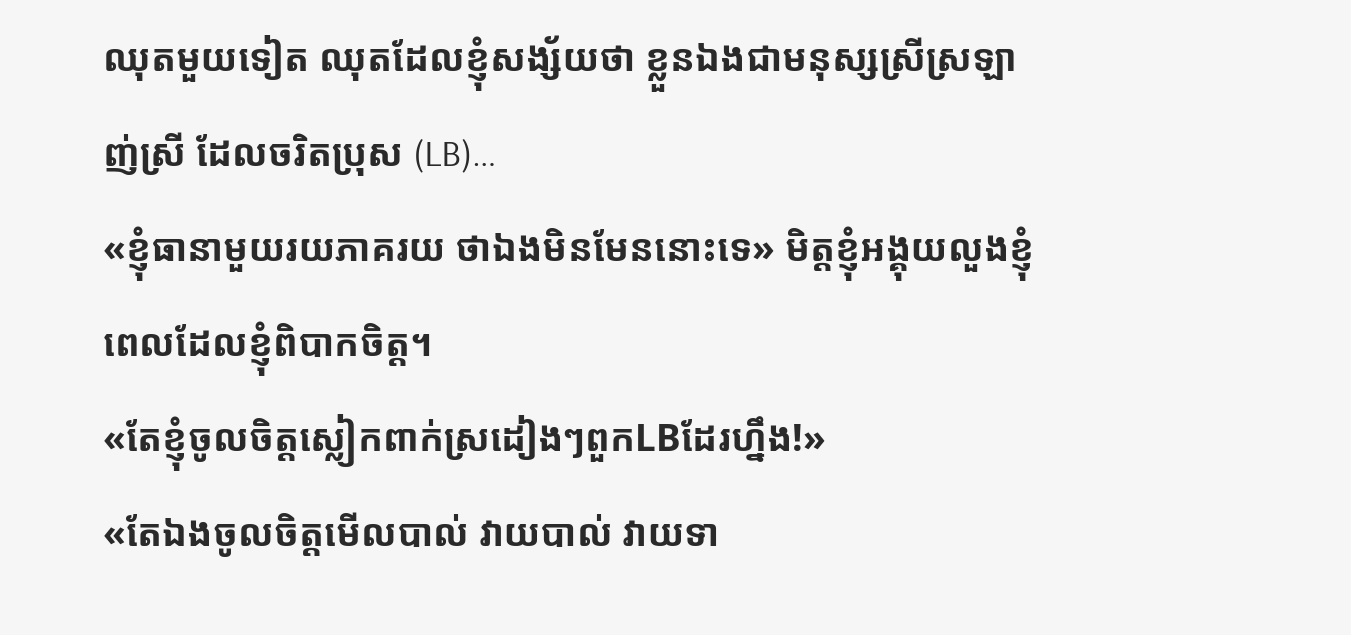ឈុតមួយទៀត ឈុតដែលខ្ញុំសង្ស័យថា ខ្លួនឯងជាមនុស្សស្រីស្រឡាញ់ស្រី ដែលចរិតប្រុស (LB)…
«ខ្ញុំធានាមួយរយភាគរយ ថាឯងមិនមែននោះទេ» មិត្តខ្ញុំអង្គុយលួងខ្ញុំ ពេលដែលខ្ញុំពិបាកចិត្ត។
«តែខ្ញុំចូលចិត្តស្លៀកពាក់ស្រដៀងៗពួកLBដែរហ្នឹង!»
«តែឯងចូលចិត្តមើលបាល់ វាយបាល់ វាយទា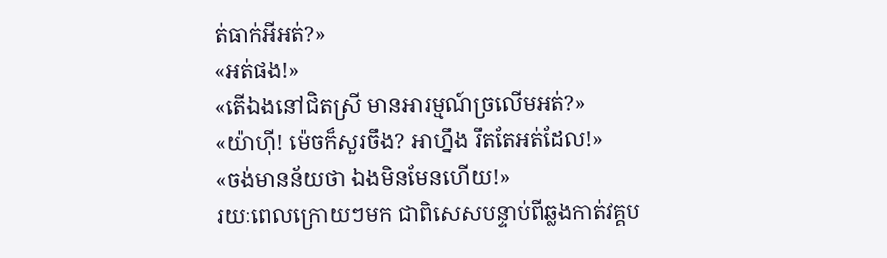ត់ធាក់អីអត់?»
«អត់ផង!»
«តើឯងនៅជិតស្រី មានអារម្មណ៍ច្រលើមអត់?»
«យ៉ាហ៊ី! ម៉េចក៏សួរចឹង? អាហ្នឹង រឹតតែអត់ដែល!»
«ចង់មានន័យថា ឯងមិនមែនហើយ!»
រយៈពេលក្រោយៗមក ជាពិសេសបន្ទាប់ពីឆ្លងកាត់វគ្គប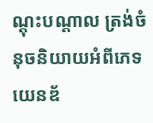ណ្តុះបណ្តាល ត្រង់ចំនុចនិយាយអំពីភេទ យេនឌ័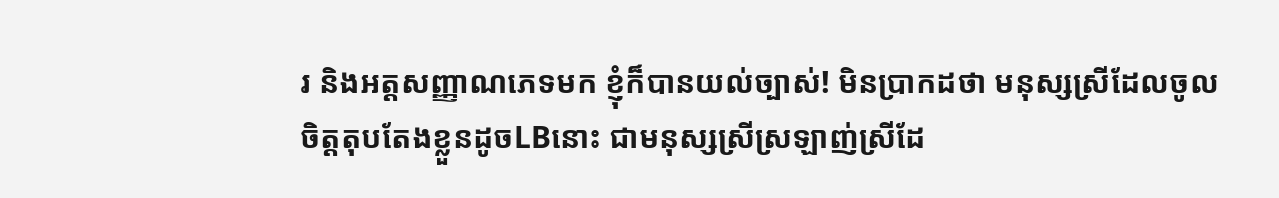រ និងអត្តសញ្ញាណភេទមក ខ្ញុំក៏បានយល់ច្បាស់! មិនប្រាកដថា មនុស្សស្រីដែលចូលចិត្តតុបតែងខ្លួនដូចLBនោះ ជាមនុស្សស្រីស្រឡាញ់ស្រីដែ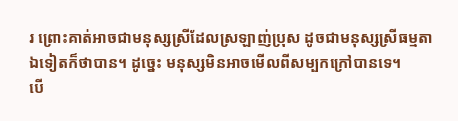រ ព្រោះគាត់អាចជាមនុស្សស្រីដែលស្រឡាញ់ប្រុស ដូចជាមនុស្សស្រីធម្មតាឯទៀតក៏ថាបាន។ ដូច្នេះ មនុស្សមិនអាចមើលពីសម្បកក្រៅបានទេ។
បើ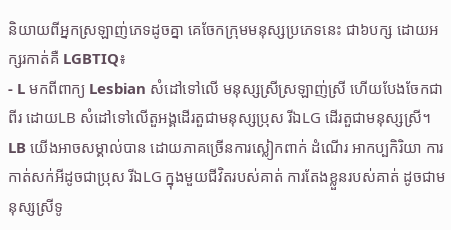និយាយពីអ្នកស្រឡាញ់ភេទដូចគ្នា គេចែកក្រុមមនុស្សប្រភេទនេះ ជា៦បក្ស ដោយអក្សរកាត់គឺ LGBTIQ៖
- L មកពីពាក្យ Lesbian សំដៅទៅលើ មនុស្សស្រីស្រឡាញ់ស្រី ហើយបែងចែកជាពីរ ដោយLB សំដៅទៅលើតួអង្គដើរតួជាមនុស្សប្រុស រីឯLG ដើរតួជាមនុស្សស្រី។ LB យើងអាចសម្គាល់បាន ដោយភាគច្រើនការស្លៀកពាក់ ដំណើរ អាកប្បកិរិយា ការកាត់សក់អីដូចជាប្រុស រីឯLG ក្នុងមួយជីវិតរបស់គាត់ ការតែងខ្លួនរបស់គាត់ ដូចជាមនុស្សស្រីទូ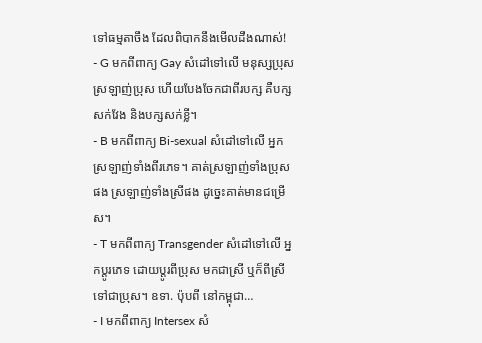ទៅធម្មតាចឹង ដែលពិបាកនឹងមើលដឹងណាស់!
- G មកពីពាក្យ Gay សំដៅទៅលើ មនុស្សប្រុសស្រឡាញ់ប្រុស ហើយបែងចែកជាពីរបក្ស គឺបក្សសក់វែង និងបក្សសក់ខ្លី។
- B មកពីពាក្យ Bi-sexual សំដៅទៅលើ អ្នកស្រឡាញ់ទាំងពីរភេទ។ គាត់ស្រឡាញ់ទាំងប្រុសផង ស្រឡាញ់ទាំងស្រីផង ដូច្នេះគាត់មានជម្រើស។
- T មកពីពាក្យ Transgender សំដៅទៅលើ អ្នកប្តូរភេទ ដោយប្តូរពីប្រុស មកជាស្រី ឬក៏ពីស្រី ទៅជាប្រុស។ ឧទា. ប៉ុបពី នៅកម្ពុជា…
- I មកពីពាក្យ Intersex សំ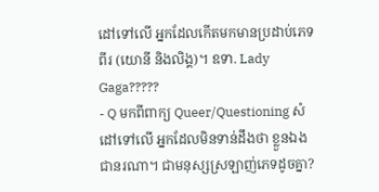ដៅទៅលើ អ្នកដែលកើតមកមានប្រដាប់ភេទពីរ (យោនី និងលិង្គ)។ ឧទា. Lady Gaga?????
- Q មកពីពាក្យ Queer/Questioning សំដៅទៅលើ អ្នកដែលមិនទាន់ដឹងថា ខ្លួនឯងជានរណា។ ជាមនុស្សស្រឡាញ់ភេទដូចគ្នា?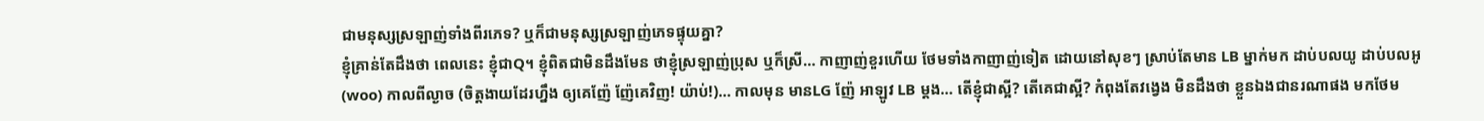ជាមនុស្សស្រឡាញ់ទាំងពីរភេទ? ឬក៏ជាមនុស្សស្រឡាញ់ភេទផ្ទុយគ្នា?
ខ្ញុំគ្រាន់តែដឹងថា ពេលនេះ ខ្ញុំជាQ។ ខ្ញុំពិតជាមិនដឹងមែន ថាខ្ញុំស្រឡាញ់ប្រុស ឬក៏ស្រី… កាញាញ់ខួរហើយ ថែមទាំងកាញាញ់ទៀត ដោយនៅសុខៗ ស្រាប់តែមាន LB ម្នាក់មក ដាប់បលយូ ដាប់បលអូ (woo) កាលពីល្ងាច (ចិត្តងាយដែរហ្នឹង ឲ្យគេញ៉ែ ញ៉ែគេវិញ! យ៉ាប់!)… កាលមុន មានLG ញ៉ែ អាឡូវ LB ម្តង… តើខ្ញុំជាស្អី? តើគេជាស្អី? កំពុងតែវង្វេង មិនដឹងថា ខ្លួនឯងជានរណាផង មកថែម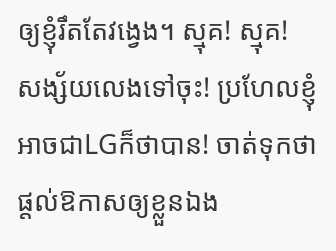ឲ្យខ្ញុំរឹតតែវង្វេង។ ស្មុគ! ស្មុគ!
សង្ស័យលេងទៅចុះ! ប្រហែលខ្ញុំអាចជាLGក៏ថាបាន! ចាត់ទុកថា ផ្តល់ឱកាសឲ្យខ្លួនឯង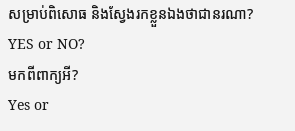សម្រាប់ពិសោធ និងស្វែងរកខ្លួនឯងថាជានរណា? YES or NO?
មកពីពាក្យអី?
Yes or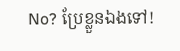No? ប្រែខ្លួនឯងទៅ!